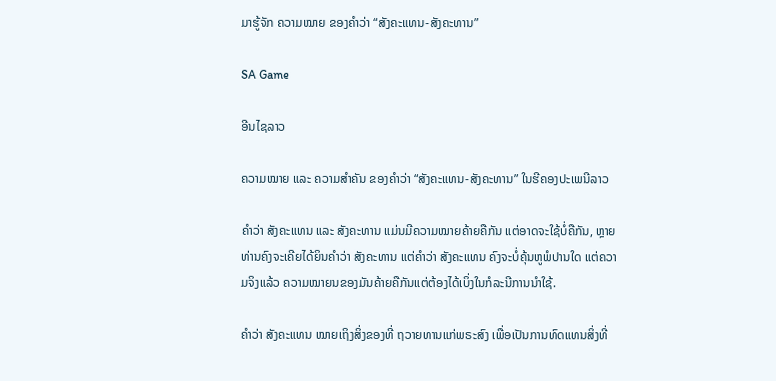ມາຮູ້ຈັກ ຄວາມໝາຍ ຂອງຄຳວ່າ “ສັງຄະແທນ-ສັງຄະທານ”

SA Game

ອີນໄຊລາວ

ຄວາມໝາຍ ແລະ ຄວາມສໍາຄັນ ຂອງຄຳວ່າ “ສັງຄະແທນ-ສັງຄະທານ” ໃນຮີຄອງປະເພນີລາວ

ຄຳວ່າ ສັງຄະແທນ ແລະ ສັງຄະທານ ແມ່ນມີຄວາມໝາຍຄ້າຍຄືກັນ ແຕ່ອາດຈະໃຊ້ບໍ່ຄືກັນ, ຫຼາຍທ່ານຄົງຈະເຄີຍໄດ້ຍິນຄຳວ່າ ສັງຄະທານ ແຕ່ຄຳວ່າ ສັງຄະແທນ ຄົງຈະບໍ່ຄຸ້ນຫູພໍປານໃດ ແຕ່ຄວາມຈິງແລ້ວ ຄວາມໝາຍນຂອງມັນຄ້າຍຄືກັນແຕ່ຕ້ອງໄດ້ເບິ່ງໃນກໍລະນີການນຳໃຊ້.

ຄຳວ່າ ສັງຄະແທນ ໝາຍເຖິງສິ່ງຂອງທີ່ ຖວາຍທານແກ່ພຣະສົງ ເພື່ອເປັນການທົດແທນສິ່ງທີ່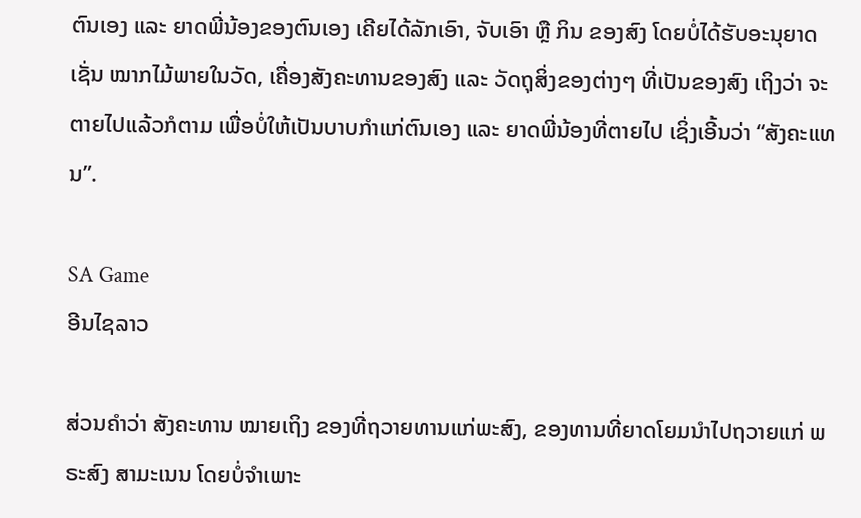ຕົນເອງ ແລະ ຍາດພີ່ນ້ອງຂອງຕົນເອງ ເຄີຍໄດ້ລັກເອົາ, ຈັບເອົາ ຫຼື ກິນ ຂອງສົງ ໂດຍບໍ່ໄດ້ຮັບອະນຸຍາດ ເຊັ່ນ ໝາກໄມ້ພາຍໃນວັດ, ເຄື່ອງສັງຄະທານຂອງສົງ ແລະ ວັດຖຸສິ່ງຂອງຕ່າງໆ ທີ່ເປັນຂອງສົງ ເຖິງວ່າ ຈະຕາຍໄປແລ້ວກໍຕາມ ເພື່ອບໍ່ໃຫ້ເປັນບາບກຳແກ່ຕົນເອງ ແລະ ຍາດພີ່ນ້ອງທີ່ຕາຍໄປ ເຊິ່ງເອີ້ນວ່າ “ສັງຄະແທນ”.

SA Game
ອີນໄຊລາວ

ສ່ວນຄຳວ່າ ສັງຄະທານ ໝາຍເຖິງ ຂອງທີ່ຖວາຍທານແກ່ພະສົງ, ຂອງທານທີ່ຍາດໂຍມນໍາໄປຖວາຍແກ່ ພຣະສົງ ສາມະເນນ ໂດຍບໍ່ຈໍາເພາະ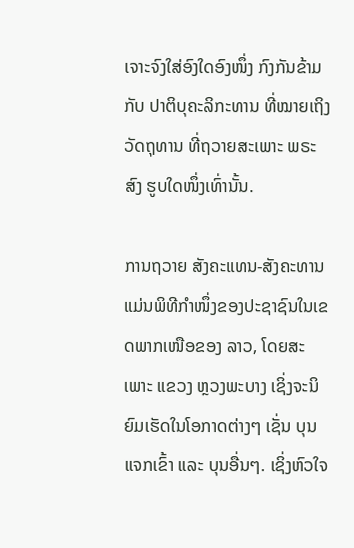ເຈາະຈົງໃສ່ອົງໃດອົງໜຶ່ງ ກົງກັນຂ້າມກັບ ປາຕິບຸຄະລິກະທານ ທີ່ໝາຍເຖິງ ວັດຖຸທານ ທີ່ຖວາຍສະເພາະ ພຣະສົງ ຮູບໃດໜຶ່ງເທົ່ານັ້ນ.

ການຖວາຍ ສັງຄະແທນ-ສັງຄະທານ ແມ່ນພິທີກໍາໜຶ່ງຂອງປະຊາຊົນໃນເຂດພາກເໜືອຂອງ ລາວ, ໂດຍສະເພາະ ແຂວງ ຫຼວງພະບາງ ເຊິ່ງຈະນິຍົມເຮັດໃນໂອກາດຕ່າງໆ ເຊັ່ນ ບຸນແຈກເຂົ້າ ແລະ ບຸນອື່ນໆ. ເຊິ່ງຫົວໃຈ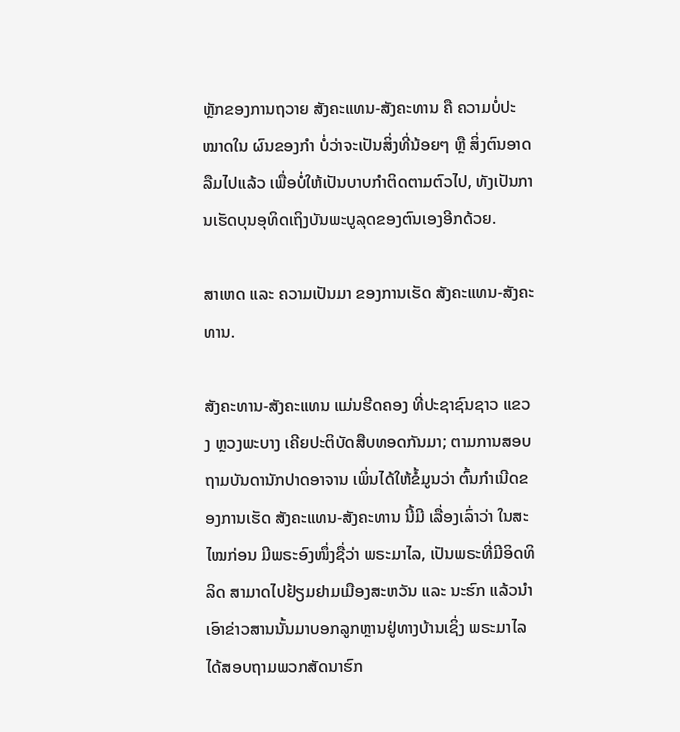ຫຼັກຂອງການຖວາຍ ສັງຄະແທນ-ສັງຄະທານ ຄື ຄວາມບໍ່ປະໝາດໃນ ຜົນຂອງກຳ ບໍ່ວ່າຈະເປັນສິ່ງທີ່ນ້ອຍໆ ຫຼື ສິ່ງຕົນອາດລືມໄປແລ້ວ ເພື່ອບໍ່ໃຫ້ເປັນບາບກຳຕິດຕາມຕົວໄປ, ທັງເປັນການເຮັດບຸນອຸທິດເຖິງບັນພະບູລຸດຂອງຕົນເອງອີກດ້ວຍ.

ສາເຫດ ແລະ ຄວາມເປັນມາ ຂອງການເຮັດ ສັງຄະແທນ-ສັງຄະທານ.

ສັງຄະທານ-ສັງຄະແທນ ແມ່ນຮີດຄອງ ທີ່ປະຊາຊົນຊາວ ແຂວງ ຫຼວງພະບາງ ເຄີຍປະຕິບັດສືບທອດກັນມາ; ຕາມການສອບຖາມບັນດານັກປາດອາຈານ ເພິ່ນໄດ້ໃຫ້ຂໍ້ມູນວ່າ ຕົ້ນກຳເນີດຂອງການເຮັດ ສັງຄະແທນ-ສັງຄະທານ ນີ້ມີ ເລື່ອງເລົ່າວ່າ ໃນສະໄໝກ່ອນ ມີພຣະອົງໜຶ່ງຊື່ວ່າ ພຣະມາໄລ, ເປັນພຣະທີ່ມີອິດທິລິດ ສາມາດໄປຢ້ຽມຢາມເມືອງສະຫວັນ ແລະ ນະຮົກ ແລ້ວນໍາເອົາຂ່າວສານນັ້ນມາບອກລູກຫຼານຢູ່ທາງບ້ານເຊິ່ງ ພຣະມາໄລ ໄດ້ສອບຖາມພວກສັດນາຮົກ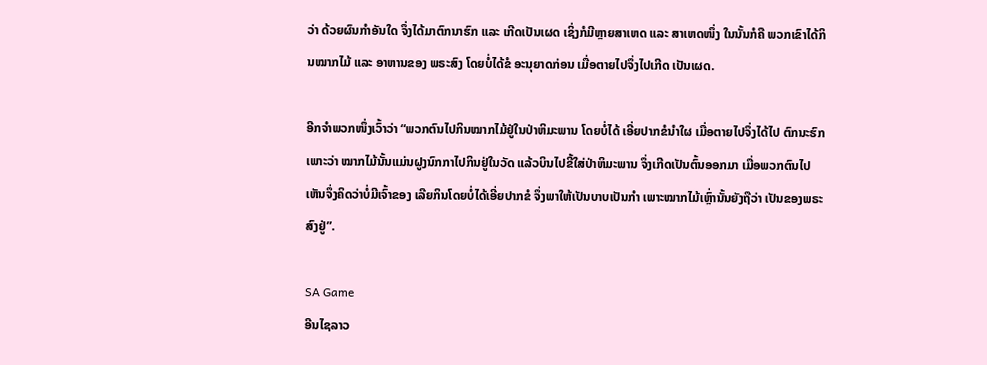ວ່າ ດ້ວຍຜົນກໍາອັນໃດ ຈຶ່ງໄດ້ມາຕົກນາຮົກ ແລະ ເກີດເປັນເຜດ ເຊິ່ງກໍມີຫຼາຍສາເຫດ ແລະ ສາເຫດໜຶ່ງ ໃນນັ້ນກໍຄື ພວກເຂົາໄດ້ກິນໝາກໄມ້ ແລະ ອາຫານຂອງ ພຣະສົງ ໂດຍບໍ່ໄດ້ຂໍ ອະນຸຍາດກ່ອນ ເມື່ອຕາຍໄປຈຶ່ງໄປເກີດ ເປັນເຜດ.

ອີກຈຳພວກໜຶ່ງເວົ້າວ່າ “ພວກຕົນໄປກິນໝາກໄມ້ຢູ່ໃນປ່າຫິມະພານ ໂດຍບໍ່ໄດ້ ເອີ່ຍປາກຂໍນຳໃຜ ເມື່ອຕາຍໄປຈຶ່ງໄດ້ໄປ ຕົກນະຮົກ ເພາະວ່າ ໝາກໄມ້ນັ້ນແມ່ນຝູງນົກກາໄປກິນຢູ່ໃນວັດ ແລ້ວບິນໄປຂີ້ໃສ່ປ່າຫິມະພານ ຈຶ່ງເກີດເປັນຕົ້ນອອກມາ ເມື່ອພວກຕົນໄປເຫັນຈຶ່ງຄິດວ່າບໍ່ມີເຈົ້າຂອງ ເລີຍກິນໂດຍບໍ່ໄດ້ເອີ່ຍປາກຂໍ ຈຶ່ງພາໃຫ້ເປັນບາບເປັນກຳ ເພາະໝາກໄມ້ເຫຼົ່ານັ້ນຍັງຖືວ່າ ເປັນຂອງພຣະສົງຢູ່”.

SA Game
ອີນໄຊລາວ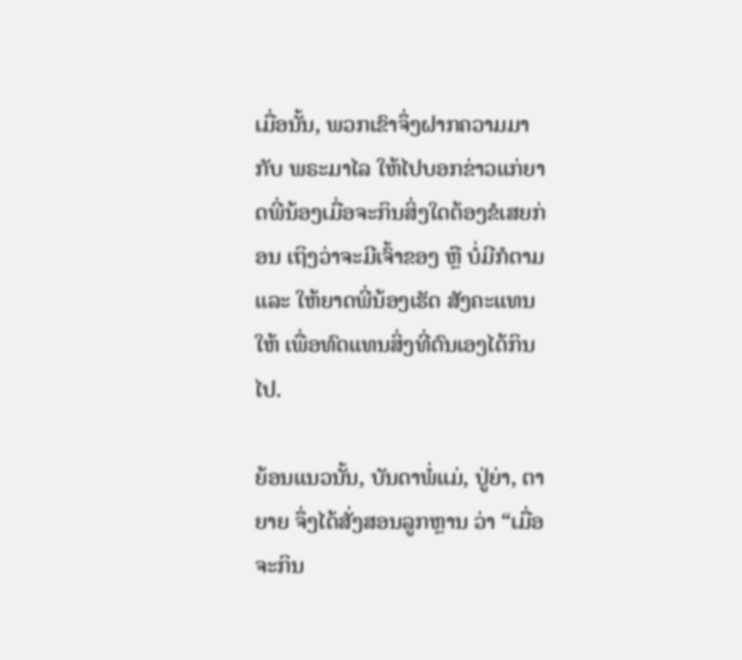ເມື່ອນັ້ນ, ພວກເຂົາຈຶ່ງຝາກຄວາມມາກັບ ພຣະມາໄລ ໃຫ້ໄປບອກຂ່າວແກ່ຍາດພີ່ນ້ອງເມື່ອຈະກິນສິ່ງໃດຕ້ອງຂໍເສຍກ່ອນ ເຖິງວ່າຈະມີເຈົ້າຂອງ ຫຼື ບໍ່ມີກໍຕາມ ແລະ ໃຫ້ຍາດພີ່ນ້ອງເຮັດ ສັງຄະແທນ ໃຫ້ ເພື່ອທົດແທນສິ່ງທີ່ຕົນເອງໄດ້ກິນໄປ.

ຍ້ອນແນວນັ້ນ, ບັນດາພໍ່ແມ່, ປູ່ຍ່າ, ຕາຍາຍ ຈຶ່ງໄດ້ສັ່ງສອນລູກຫຼານ ວ່າ “ເມື່ອຈະກິນ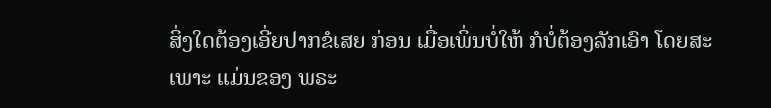ສິ່ງໃດຕ້ອງເອີ່ຍປາກຂໍເສຍ ກ່ອນ ເມື່ອເພິ່ນບໍ່ໃຫ້ ກໍບໍ່ຕ້ອງລັກເອົາ ໂດຍສະເພາະ ແມ່ນຂອງ ພຣະ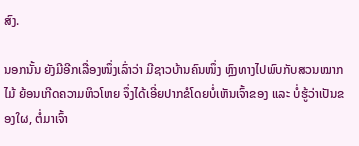ສົງ.

ນອກນັ້ນ ຍັງມີອີກເລື່ອງໜຶ່ງເລົ່າວ່າ ມີຊາວບ້ານຄົນໜຶ່ງ ຫຼົງທາງໄປພົບກັບສວນໝາກໄມ້ ຍ້ອນເກີດຄວາມຫິວໂຫຍ ຈຶ່ງໄດ້ເອີ່ຍປາກຂໍໂດຍບໍ່ເຫັນເຈົ້າຂອງ ແລະ ບໍ່ຮູ້ວ່າເປັນຂອງໃຜ, ຕໍ່ມາເຈົ້າ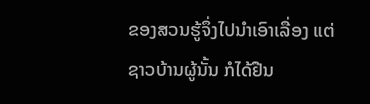ຂອງສວນຮູ້ຈຶ່ງໄປນໍາເອົາເລື່ອງ ແຕ່ຊາວບ້ານຜູ້ນັ້ນ ກໍໄດ້ຢືນ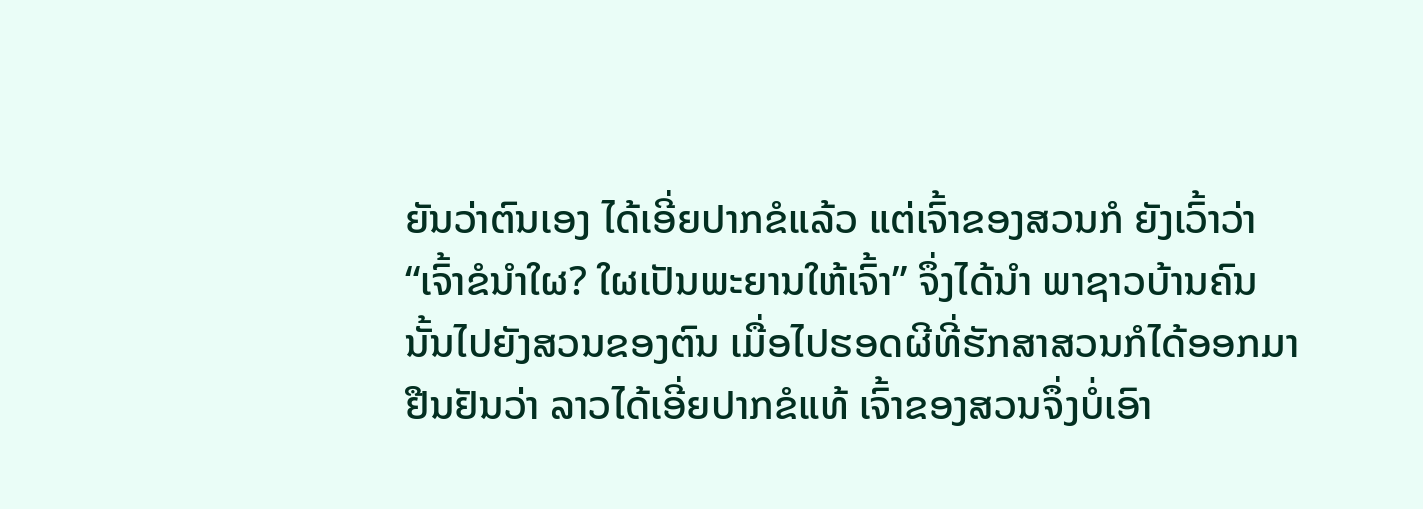ຍັນວ່າຕົນເອງ ໄດ້ເອີ່ຍປາກຂໍແລ້ວ ແຕ່ເຈົ້າຂອງສວນກໍ ຍັງເວົ້າວ່າ “ເຈົ້າຂໍນຳໃຜ? ໃຜເປັນພະຍານໃຫ້ເຈົ້າ” ຈຶ່ງໄດ້ນຳ ພາຊາວບ້ານຄົນນັ້ນໄປຍັງສວນຂອງຕົນ ເມື່ອໄປຮອດຜີທີ່ຮັກສາສວນກໍໄດ້ອອກມາຢືນຢັນວ່າ ລາວໄດ້ເອີ່ຍປາກຂໍແທ້ ເຈົ້າຂອງສວນຈຶ່ງບໍ່ເອົາ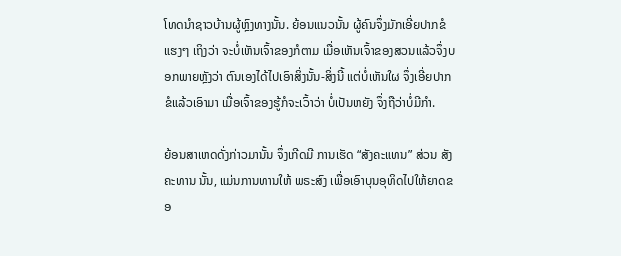ໂທດນຳຊາວບ້ານຜູ້ຫຼົງທາງນັ້ນ. ຍ້ອນແນວນັ້ນ ຜູ້ຄົນຈຶ່ງມັກເອີ່ຍປາກຂໍແຮງໆ ເຖິງວ່າ ຈະບໍ່ເຫັນເຈົ້າຂອງກໍຕາມ ເມື່ອເຫັນເຈົ້າຂອງສວນແລ້ວຈຶ່ງບອກພາຍຫຼັງວ່າ ຕົນເອງໄດ້ໄປເອົາສິ່ງນັ້ນ-ສິ່ງນີ້ ແຕ່ບໍ່ເຫັນໃຜ ຈຶ່ງເອີ່ຍປາກຂໍແລ້ວເອົາມາ ເມື່ອເຈົ້າຂອງຮູ້ກໍຈະເວົ້າວ່າ ບໍ່ເປັນຫຍັງ ຈຶ່ງຖືວ່າບໍ່ມີກຳ.

ຍ້ອນສາເຫດດັ່ງກ່າວມານັ້ນ ຈຶ່ງເກີດມີ ການເຮັດ “ສັງຄະແທນ” ສ່ວນ ສັງຄະທານ ນັ້ນ, ແມ່ນການທານໃຫ້ ພຣະສົງ ເພື່ອເອົາບຸນອຸທິດໄປໃຫ້ຍາດຂອ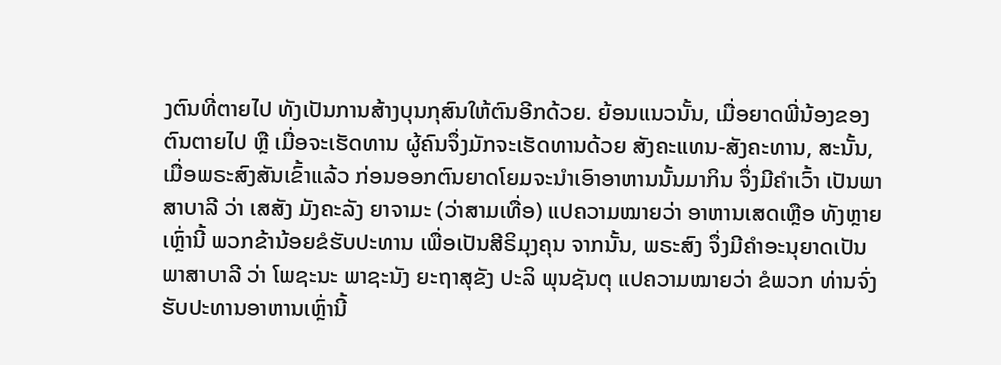ງຕົນທີ່ຕາຍໄປ ທັງເປັນການສ້າງບຸນກຸສົນໃຫ້ຕົນອີກດ້ວຍ. ຍ້ອນແນວນັ້ນ, ເມື່ອຍາດພີ່ນ້ອງຂອງຕົນຕາຍໄປ ຫຼື ເມື່ອຈະເຮັດທານ ຜູ້ຄົນຈຶ່ງມັກຈະເຮັດທານດ້ວຍ ສັງຄະແທນ-ສັງຄະທານ, ສະນັ້ນ, ເມື່ອພຣະສົງສັນເຂົ້າແລ້ວ ກ່ອນອອກຕົນຍາດໂຍມຈະນໍາເອົາອາຫານນັ້ນມາກິນ ຈຶ່ງມີຄໍາເວົ້າ ເປັນພາສາບາລີ ວ່າ ເສສັງ ມັງຄະລັງ ຍາຈາມະ (ວ່າສາມເທື່ອ) ແປຄວາມໝາຍວ່າ ອາຫານເສດເຫຼືອ ທັງຫຼາຍເຫຼົ່ານີ້ ພວກຂ້ານ້ອຍຂໍຮັບປະທານ ເພື່ອເປັນສີຣິມຸງຄຸນ ຈາກນັ້ນ, ພຣະສົງ ຈຶ່ງມີຄໍາອະນຸຍາດເປັນພາສາບາລີ ວ່າ ໂພຊະນະ ພາຊະນັງ ຍະຖາສຸຂັງ ປະລິ ພຸນຊັນຕຸ ແປຄວາມໝາຍວ່າ ຂໍພວກ ທ່ານຈົ່ງຮັບປະທານອາຫານເຫຼົ່ານີ້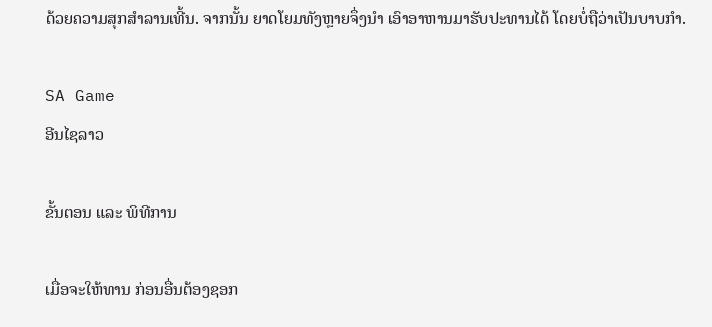ດ້ວຍຄວາມສຸກສໍາລານເທີ້ນ. ຈາກນັ້ນ ຍາດໂຍມທັງຫຼາຍຈຶ່ງນຳ ເອົາອາຫານມາຮັບປະທານໄດ້ ໂດຍບໍ່ຖືວ່າເປັນບາບກໍາ.

SA Game
ອີນໄຊລາວ

ຂັ້ນຕອນ ແລະ ພິທີການ

ເມື່ອຈະໃຫ້ທານ ກ່ອນອື່ນຕ້ອງຊອກ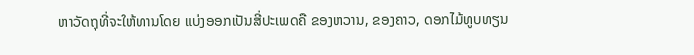ຫາວັດຖຸທີ່ຈະໃຫ້ທານໂດຍ ແບ່ງອອກເປັນສີ່ປະເພດຄື ຂອງຫວານ, ຂອງຄາວ, ດອກໄມ້ທູບທຽນ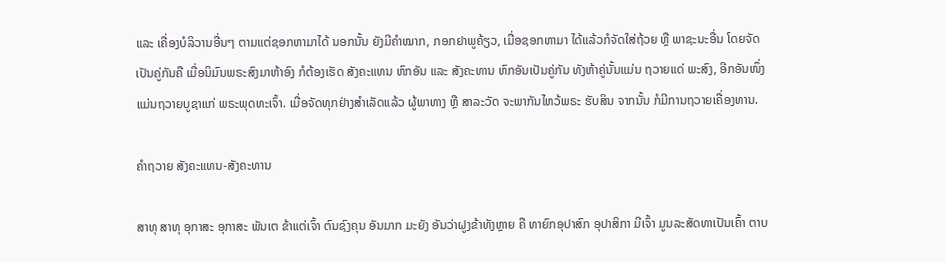ແລະ ເຄື່ອງບໍລິວານອື່ນໆ ຕາມແຕ່ຊອກຫາມາໄດ້ ນອກນັ້ນ ຍັງມີຄໍາໝາກ, ກອກຢາພູຄ້ຽວ, ເມື່ອຊອກຫາມາ ໄດ້ແລ້ວກໍຈັດໃສ່ຖ້ວຍ ຫຼື ພາຊະນະອື່ນ ໂດຍຈັດເປັນຄູ່ກັນຄື ເມື່ອນິມົນພຣະສົງມາຫ້າອົງ ກໍຕ້ອງເຮັດ ສັງຄະແທນ ຫົກອັນ ແລະ ສັງຄະທານ ຫົກອັນເປັນຄູ່ກັນ ທັງຫ້າຄູ່ນັ້ນແມ່ນ ຖວາຍແດ່ ພະສົງ, ອີກອັນໜຶ່ງ ແມ່ນຖວາຍບູຊາແກ່ ພຣະພຸດທະເຈົ້າ. ເມື່ອຈັດທຸກຢ່າງສຳເລັດແລ້ວ ຜູ້ພາທາງ ຫຼື ສາລະວັດ ຈະພາກັນໄຫວ້ພຣະ ຮັບສິນ ຈາກນັ້ນ ກໍມີການຖວາຍເຄື່ອງທານ.

ຄໍາຖວາຍ ສັງຄະແທນ-ສັງຄະທານ

ສາທຸ ສາທຸ ອຸກາສະ ອຸກາສະ ພັນເຕ ຂ້າແຕ່ເຈົ້າ ຕົນຊົງຄຸນ ອັນມາກ ມະຍັງ ອັນວ່າຝູງຂ້າທັງຫຼາຍ ຄື ທາຍົກອຸປາສົກ ອຸປາສິກາ ມີເຈົ້າ ມູນລະສັດທາເປັນເຄົ້າ ຕາບ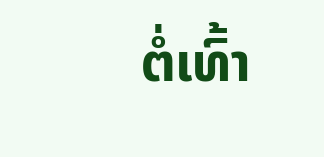ຕໍ່ເທົ້າ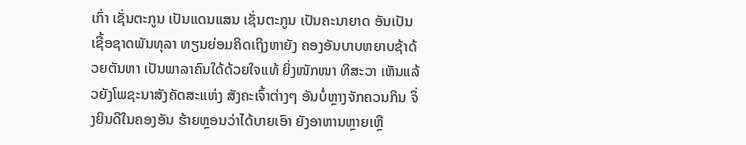ເກົ່າ ເຊັ່ນຕະກູນ ເປັນແດນແສນ ເຊັ່ນຕະກູນ ເປັນຄະນາຍາດ ອັນເປັນເຊື້ອຊາດພັນທຸລາ ທຽນຍ່ອມຄິດເຖິງຫາຍັງ ຄອງອັນບາບຫຍາບຊ້າດ້ວຍຕັນຫາ ເປັນພາລາຄົນໃດ້ດ້ວຍໃຈແທ້ ຍິ່ງໜັກໜາ ທິສະວາ ເຫັນແລ້ວຍັງໂພຊະນາສັງຄັດສະແຫ່ງ ສັງຄະເຈົ້າຕ່າງໆ ອັນບໍ່ຫຼາງຈັກຄວນກິນ ຈຶ່ງຍິນດີໃນຄອງອັນ ຮ້າຍຫຼອນວ່າໄດ້ບາຍເອົາ ຍັງອາຫານຫຼາຍເຫຼື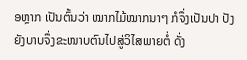ອຫຼາກ ເປັນຕົ້ນວ່າ ໝາກໄມ້ໝາກນາໆ ກໍຈຶ່ງເປັນປາ ປັງຍັງບາບຈຶ່ງຂະໜາບຕົນໄປສູ່ວິໄສພາຍຕໍ່ ດັ່ງ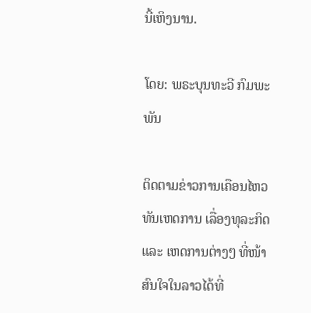ນີ້ເຫິງນານ.

ໂດຍ: ພຣະບຸນທະວີ ກົມພະພັນ

ຕິດຕາມຂ່າວການເຄືອນໄຫວທັນເຫດການ ເລື່ອງທຸລະກິດ ແລະ ເຫດການຕ່າງໆ ທີ່ໜ້າສົນໃຈໃນລາວໄດ້ທີ່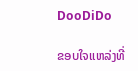DooDiDo

ຂອບໃຈແຫລ່ງທີ່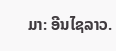ມາ: ອີນໄຊລາວ.